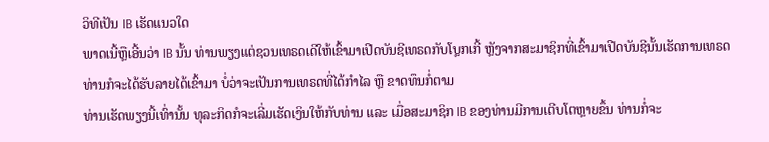ວິທີເປັນ IB ເຮັດແນວໃດ
ພາດເນີ້ຫຼືເອີ້ນວ່າ IB ນັ້ນ ທ່ານພຽງແຕ່ຊວນເທຣດເດີໃຫ້ເຂົ້າມາເປີດບັນຊີເທຣດກັບໂບຼກເກີ້ ຫຼັງຈາກສະມາຊິກທີ່ເຂົ້າມາເປີດບັນຊີນັ້ນເຮັດການເທຣດ ທ່ານກໍຈະໄດ້ຮັບລາຍໄດ້ເຂົ້າມາ ບໍ່ວ່າຈະເປັນການເທຣດທີ່ໄດ້ກຳໄລ ຫຼື ຂາດທຶນກໍ່ຕາມ
ທ່ານເຮັດພຽງນີ້ເທົ່ານັ້ນ ທຸລະກິດກໍຈະເລີ່ມເຮັດເງິນໃຫ້ກັບທ່ານ ແລະ ເມື່ອສະມາຊິກ IB ຂອງທ່ານມີການເຕີບໂຕຫຼາຍຂຶ້ນ ທ່ານກໍ່ຈະ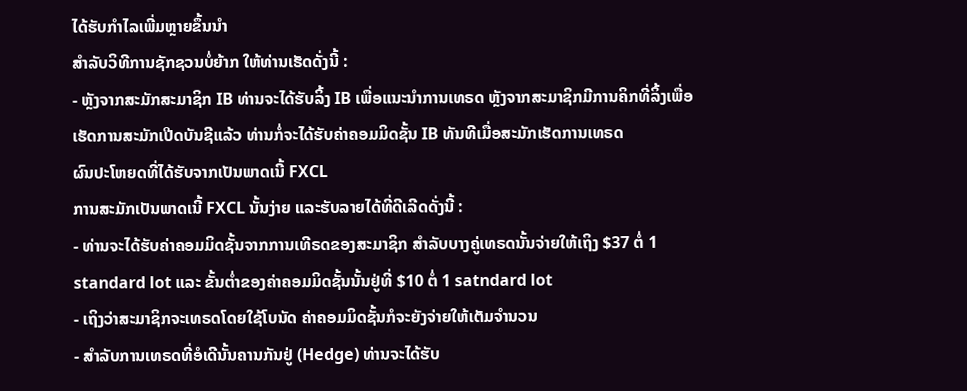ໄດ້ຮັບກຳໄລເພີ່ມຫຼາຍຂຶ້ນນໍາ
ສໍາລັບວິທີການຊັກຊວນບໍ່ຍ້າກ ໃຫ້ທ່ານເຮັດດັ່ງນີ້ :
- ຫຼັງຈາກສະມັກສະມາຊິກ IB ທ່ານຈະໄດ້ຮັບລິ້ງ IB ເພື່ອແນະນໍາການເທຣດ ຫຼັງຈາກສະມາຊິກມີການຄິກທີ່ລິ້ງເພື່ອເຮັດການສະມັກເປີດບັນຊີແລ້ວ ທ່ານກໍ່ຈະໄດ້ຮັບຄ່າຄອມມິດຊັ້ນ IB ທັນທີເມື່ອສະມັກເຮັດການເທຣດ
ຜົນປະໂຫຍດທີ່ໄດ້ຮັບຈາກເປັນພາດເນີ້ FXCL
ການສະມັກເປັນພາດເນີ້ FXCL ນັ້ນງ່າຍ ແລະຮັບລາຍໄດ້ທີ່ດີເລີດດັ່ງນີ້ :
- ທ່ານຈະໄດ້ຮັບຄ່າຄອມມິດຊັ້ນຈາກການເທີຣດຂອງສະມາຊິກ ສໍາລັບບາງຄູ່ເທຣດນັ້ນຈ່າຍໃຫ້ເຖິງ $37 ຕໍ່ 1 standard lot ແລະ ຂັ້ນຕໍ່າຂອງຄ່າຄອມມິດຊັ້ນນັ້ນຢູ່ທີ່ $10 ຕໍ່ 1 satndard lot
- ເຖິງວ່າສະມາຊິກຈະເທຣດໂດຍໃຊ້ໂບນັດ ຄ່າຄອມມິດຊັ້ນກໍຈະຍັງຈ່າຍໃຫ້ເຕັມຈໍານວນ
- ສໍາລັບການເທຣດທີ່ອໍເດີນັ້ນຄານກັນຢູ່ (Hedge) ທ່ານຈະໄດ້ຮັບ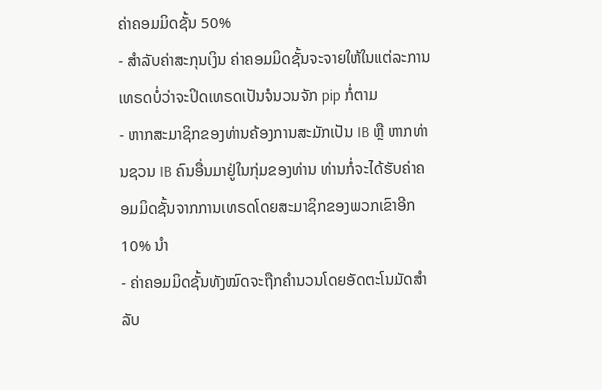ຄ່າຄອມມິດຊັ້ນ 50%
- ສໍາລັບຄ່າສະກຸນເງິນ ຄ່າຄອມມິດຊັ້ນຈະຈາຍໃຫ້ໃນແຕ່ລະການເທຣດບໍ່ວ່າຈະປິດເທຣດເປັນຈໍນວນຈັກ pip ກໍ່ຕາມ
- ຫາກສະມາຊິກຂອງທ່ານຄ້ອງການສະມັກເປັນ IB ຫຼື ຫາກທ່ານຊວນ IB ຄົນອື່ນມາຢູ່ໃນກຸ່ມຂອງທ່ານ ທ່ານກໍ່ຈະໄດ້ຮັບຄ່າຄອມມິດຊັ້ນຈາກການເທຣດໂດຍສະມາຊິກຂອງພວກເຂົາອີກ 10% ນໍາ
- ຄ່າຄອມມິດຊັ້ນທັງໝົດຈະຖືກຄໍານວນໂດຍອັດຕະໂນມັດສໍາລັບ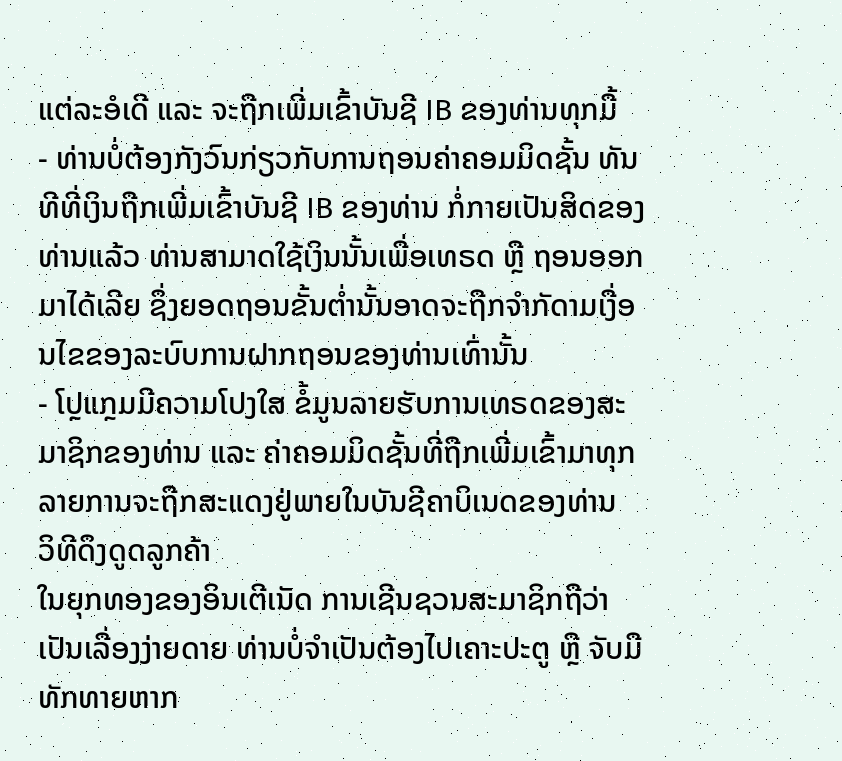ແຕ່ລະອໍເດີ ແລະ ຈະຖືກເພີ່ມເຂົ້າບັນຊີ IB ຂອງທ່ານທຸກມື້
- ທ່ານບໍ່ຕ້ອງກັງວົນກ່ຽວກັບການຖອນຄ່າຄອມມິດຊັ້ນ ທັນທີທີ່ເງິນຖືກເພີ່ມເຂົ້າບັນຊີ IB ຂອງທ່ານ ກໍ່ກາຍເປັນສິດຂອງທ່ານແລ້ວ ທ່ານສາມາດໃຊ້ເງິນນັ້ນເພື່ອເທຣດ ຫຼື ຖອນອອກມາໄດ້ເລີຍ ຊຶ່ງຍອດຖອນຂັ້ນຕໍ່ານັ້ນອາດຈະຖືກຈໍາກັດາມເງື່ອນໄຂຂອງລະບົບການຝາກຖອນຂອງທ່ານເທົ່ານັ້ນ
- ໂປຼແກຼມມີຄວາມໂປງໃສ ຂໍ້ມູນລາຍຮັບການເທຣດຂອງສະມາຊິກຂອງທ່ານ ແລະ ຄ່າຄອມມິດຊັ້ນທີ່ຖືກເພີ່ມເຂົ້າມາທຸກລາຍການຈະຖືກສະແດງຢູ່ພາຍໃນບັນຊີຄາບິເນດຂອງທ່ານ
ວິທີດຶງດູດລູກຄ້າ
ໃນຍຸກທອງຂອງອິນເຕີເນັດ ການເຊີນຊວນສະມາຊິກຖືວ່າເປັນເລື່ອງງ່າຍດາຍ ທ່ານບໍ່ຈໍາເປັນຕ້ອງໄປເຄາະປະຕູ ຫຼື ຈັບມືທັກທາຍຫາກ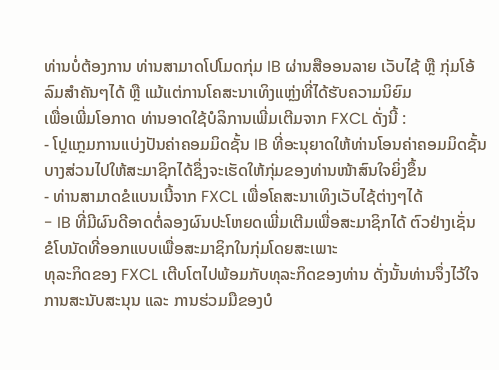ທ່ານບໍ່ຕ້ອງການ ທ່ານສາມາດໂປໂມດກຸ່ມ IB ຜ່ານສືອອນລາຍ ເວັບໄຊ້ ຫຼື ກຸ່ມໂອ້ລົມສໍາຄັນໆໄດ້ ຫຼື ແມ້ແຕ່ການໂຄສະນາເທິງແຫຼ່ງທີ່ໄດ້ຮັບຄວາມນິຍົມ
ເພື່ອເພີ່ມໂອກາດ ທ່ານອາດໃຊ້ບໍລິການເພີ່ມເຕີມຈາກ FXCL ດັ່ງນີ້ :
- ໂປຼແກຼມການແບ່ງປັນຄ່າຄອມມິດຊັ້ນ IB ທີ່ອະນຸຍາດໃຫ້ທ່ານໂອນຄ່າຄອມມິດຊັ້ນບາງສ່ວນໄປໃຫ້ສະມາຊິກໄດ້ຊຶ່ງຈະເຮັດໃຫ້ກຸ່ມຂອງທ່ານໜ້າສົນໃຈຍິ່ງຂຶ້ນ
- ທ່ານສາມາດຂໍແບນເນີ້ຈາກ FXCL ເພື່ອໂຄສະນາເທິງເວັບໄຊ້ຕ່າງໆໄດ້
- IB ທີ່ມີຜົນດີອາດຕໍ່ລອງຜົນປະໂຫຍດເພີ່ມເຕີມເພື່ອສະມາຊິກໄດ້ ຕົວຢ່າງເຊັ່ນ ຂໍໂບນັດທີ່ອອກແບບເພື່ອສະມາຊິກໃນກຸ່ມໂດຍສະເພາະ
ທຸລະກິດຂອງ FXCL ເຕີບໂຕໄປພ້ອມກັບທຸລະກິດຂອງທ່ານ ດັ່ງນັ້ນທ່ານຈຶ່ງໄວ້ໃຈການສະນັບສະນຸນ ແລະ ການຮ່ວມມືຂອງບໍ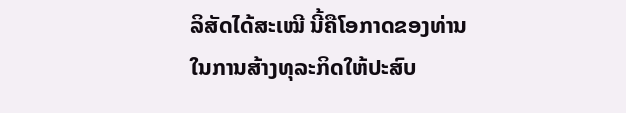ລິສັດໄດ້ສະເໝີ ນີ້ຄືໂອກາດຂອງທ່ານໃນການສ້າງທຸລະກິດໃຫ້ປະສົບ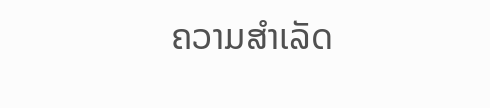ຄວາມສໍາເລັດ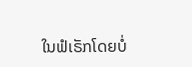ໃນຟໍເຣັກໂດຍບໍ່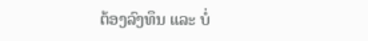ຕ້ອງລົງທຶນ ແລະ ບໍ່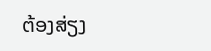ຕ້ອງສ່ຽງ